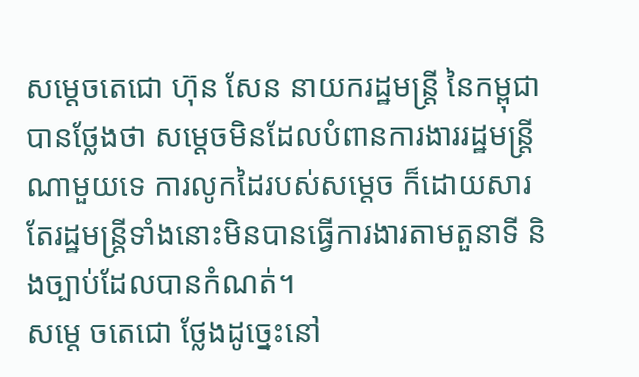សម្តេចតេជោ ហ៊ុន សែន នាយករដ្ឋមន្រ្តី នៃកម្ពុជា បានថ្លែងថា សម្តេចមិនដែលបំពានការងាររដ្ឋមន្រ្តីណាមួយទេ ការលូកដៃរបស់សម្តេច ក៏ដោយសារតែរដ្ឋមន្រ្តីទាំងនោះមិនបានធ្វើការងារតាមតួនាទី និងច្បាប់ដែលបានកំណត់។
សម្តេ ចតេជោ ថ្លែងដូច្នេះនៅ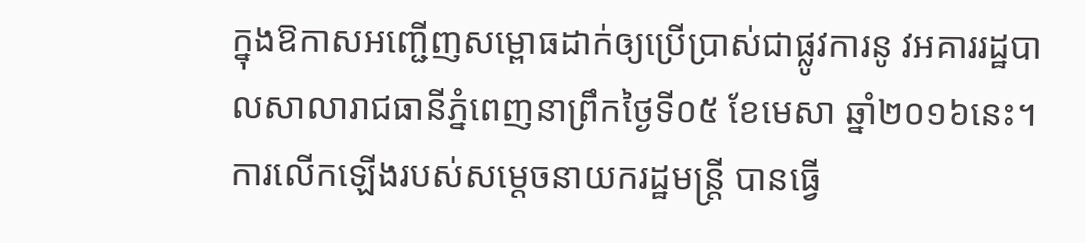ក្នុងឱកាសអញ្ជើញសម្ពោធដាក់ឲ្យប្រើប្រាស់ជាផ្លូវការនូ វអគាររដ្ឋបាលសាលារាជធានីភ្នំពេញនាព្រឹកថ្ងៃទី០៥ ខែមេសា ឆ្នាំ២០១៦នេះ។
ការលើកឡើងរបស់សម្តេចនាយករដ្ឋមន្រ្តី បានធ្វើ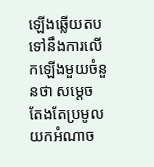ឡើងឆ្លើយតបទៅនឹងការលើកឡើងមួយចំនួនថា សម្តេច តែងតែប្រមូលយកអំណាច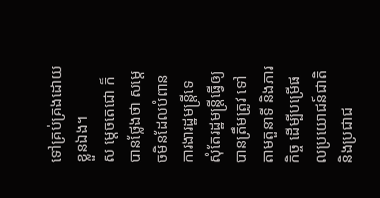ទៅគ្រប់គ្រងដោយខ្លួនឯង។
ស ម្តេចតេជោ ក៏បានថ្លែងថា សម្តេចមិនដែលបំពានការងារដ្ឋមន្រ្តីទេ សុំតែរដ្ឋមន្រ្តីធ្វើឲ្យបានត្រឹមត្រូវ ទៅតាមតួនាទី និងភារកិច្ច ដើម្បីបម្រើផលប្រយោជន៍ជាតិ និងប្រជាជ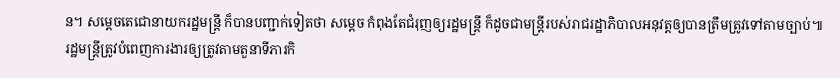ន។ សម្តេចតេជោនាយករដ្ឋមន្រ្តី ក៏បានបញ្ជាក់ទៀតថា សម្តេច កំពុងតែជំរុញឲ្យរដ្ឋមន្រ្តី ក៏ដូចជាមន្រ្តីរបស់រាជរដ្ឋាភិបាលអនុវត្តឲ្យបានត្រឹមត្រូវទៅតាមច្បាប់៕
រដ្ឋមន្រ្តីត្រូវបំពេញការងារឲ្យត្រូវតាមតួនាទីភារកិ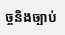ច្ចនិងច្បាប់